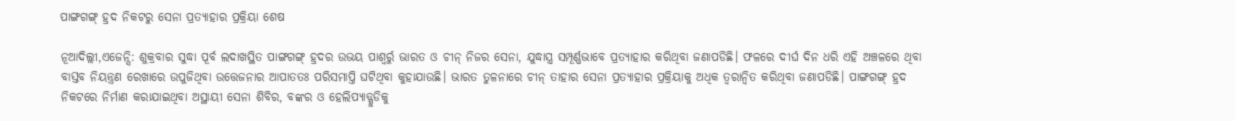ପାଙ୍ଗଗଙ୍ଗ୍ ହ୍ରଦ ନିକଟରୁ ସେନା ପ୍ରତ୍ୟାହାର ପ୍ରକ୍ରିୟା ଶେଷ

ନୂଆଦିଲ୍ଲୀ,ଏଜେନ୍ସି: ଶୁକ୍ରବାର ସୁଦ୍ଧା ପୂର୍ବ ଲଦାଖସ୍ଥିତ ପାଙ୍ଗଗଙ୍ଗ୍ ହ୍ରଦର ଉଭୟ ପାଶ୍ୱର୍ରୁ ଭାରତ ଓ ଚୀନ୍ ନିଜର ସେନା, ଯୁଦ୍ଧାସ୍ତ୍ର ସମ୍ପୂର୍ଣ୍ଣଭାବେ ପ୍ରତ୍ୟାହାର କରିଥିବା ଜଣାପଡିଛି। ଫଳରେ ଦୀର୍ଘ ଦିନ ଧରି ଏହି ଅଞ୍ଚଳରେ ଥିବା ବାସ୍ତବ ନିୟନ୍ତ୍ରଣ ରେଖାରେ ଉପୁଜିଥିବା ଉତ୍ତେଜନାର ଆପାତତଃ ପରିସମାପ୍ତି ଘଟିଥିବା କୁହାଯାଉଛି। ଭାରତ ତୁଳନାରେ ଚୀନ୍ ତାହାର ସେନା ପ୍ରତ୍ୟାହାର ପ୍ରକ୍ରିୟାକୁ ଅଧିକ ତ୍ୱରାନ୍ୱିତ କରିଥିବା ଜଣାପଡିଛି। ପାଙ୍ଗଗଙ୍ଗ୍ ହ୍ରଦ ନିକଟରେ ନିର୍ମାଣ କରାଯାଇଥିବା ଅସ୍ଥାୟୀ ସେନା ଶିବିର, ବଙ୍କର ଓ ହେଲିପ୍ୟାଡ୍ଗୁଡିକୁ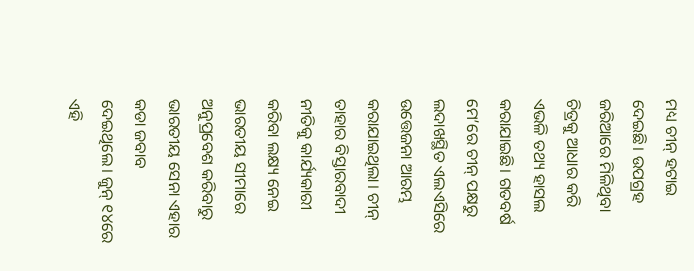ମଧ୍ୟ ଚୀନ୍ ହଟାଇ ଦେଇଛି। ଉପଗ୍ରହ ଜରିଆରେ ମିଳିଥିବା ଚିତ୍ରକୁ ଆଧାର କରି ଏଭଳି ତଥ୍ୟ ହାସଲ କରାଯାଇଛି। ଗତବର୍ଷ ମେ’ରେ ଚୀନ୍ ପକ୍ଷରୁ ଲଦାଖସ୍ଥିତ ଏଲଏସିରେ ଉତ୍ତେଜନା ଆରମ୍ଭ କରାଯାଇଥିଲା। ଚୀନ୍ ତାହାର ବିସ୍ତାରବାଦୀ ନୀତିକୁ କାର୍ଯ୍ୟକାରୀ କରିବା ଲକ୍ଷ୍ୟ ନେଇ ଭାରତୀୟ ସୀମାରେ ଅନୁପ୍ରବେଶ କରିବାରୁ ଭାରତୀୟ ସେନା ଏହାର କଡା ଜବାବ ଦେଇଥିଲେ। ଜୁନ୍ ୧୪ରେ ଏହି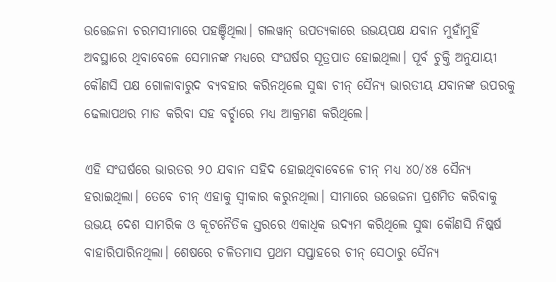ଉତ୍ତେଜନା ଚରମସୀମାରେ ପହଞ୍ଚିଥିଲା। ଗଲୱାନ୍ ଉପତ୍ୟକାରେ ଉଭୟପକ୍ଷ ଯବାନ ମୁହାଁମୁହିଁ ଅବସ୍ଥାରେ ଥିବାବେଳେ ସେମାନଙ୍କ ମଧ୍ୟରେ ସଂଘର୍ଷର ସୂତ୍ରପାତ ହୋଇଥିଲା। ପୂର୍ବ ଚୁକ୍ତି ଅନୁଯାୟୀ କୌଣସି ପକ୍ଷ ଗୋଳାବାରୁଦ ବ୍ୟବହାର କରିନଥିଲେ ସୁଦ୍ଧା ଚୀନ୍ ସୈନ୍ୟ ଭାରତୀୟ ଯବାନଙ୍କ ଉପରକୁ ଢେଲାପଥର ମାଡ କରିବା ସହ ବର୍ଚ୍ଛାରେ ମଧ୍ୟ ଆକ୍ରମଣ କରିଥିଲେ।

ଏହି ସଂଘର୍ଷରେ ଭାରତର ୨୦ ଯବାନ ସହିଦ ହୋଇଥିବାବେଳେ ଚୀନ୍ ମଧ୍ୟ ୪୦/୪୫ ସୈନ୍ୟ ହରାଇଥିଲା। ତେବେ ଚୀନ୍ ଏହାକୁ ସ୍ୱୀକାର କରୁନଥିଲା। ସୀମାରେ ଉତ୍ତେଜନା ପ୍ରଶମିତ କରିବାକୁ ଉଭୟ ଦେଶ ସାମରିକ ଓ କୂଟନୈତିକ ସ୍ତରରେ ଏକାଧିକ ଉଦ୍ୟମ କରିଥିଲେ ସୁଦ୍ଧା କୌଣସି ନିଷ୍କର୍ଷ ବାହାରିପାରିନଥିଲା। ଶେଷରେ ଚଳିତମାସ ପ୍ରଥମ ସପ୍ତାହରେ ଚୀନ୍ ସେଠାରୁ ସୈନ୍ୟ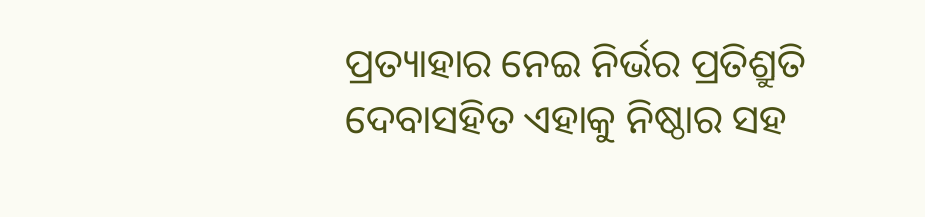ପ୍ରତ୍ୟାହାର ନେଇ ନିର୍ଭର ପ୍ରତିଶ୍ରୁତି ଦେବାସହିତ ଏହାକୁ ନିଷ୍ଠାର ସହ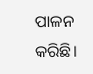ପାଳନ କରିଛି।